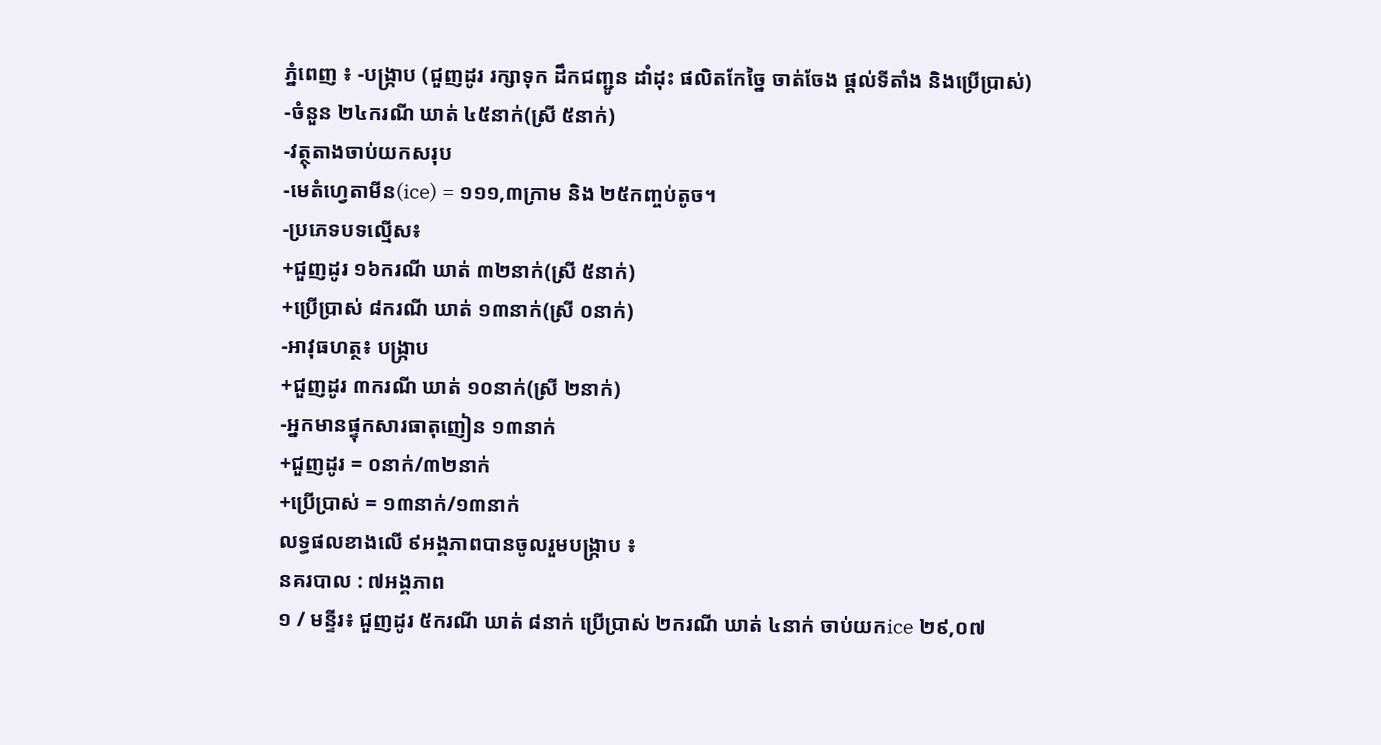ភ្នំពេញ ៖ -បង្ក្រាប (ជួញដូរ រក្សាទុក ដឹកជញ្ជូន ដាំដុះ ផលិតកែច្នៃ ចាត់ចែង ផ្ដល់ទីតាំង និងប្រើប្រាស់)
-ចំនួន ២៤ករណី ឃាត់ ៤៥នាក់(ស្រី ៥នាក់)
-វត្ថុតាងចាប់យកសរុប
-មេតំហ្វេតាមីន(ice) = ១១១,៣ក្រាម និង ២៥កញ្ចប់តូច។
-ប្រភេទបទល្មើស៖
+ជួញដូរ ១៦ករណី ឃាត់ ៣២នាក់(ស្រី ៥នាក់)
+ប្រើប្រាស់ ៨ករណី ឃាត់ ១៣នាក់(ស្រី ០នាក់)
-អាវុធហត្ថ៖ បង្ក្រាប
+ជួញដូរ ៣ករណី ឃាត់ ១០នាក់(ស្រី ២នាក់)
-អ្នកមានផ្ទុកសារធាតុញៀន ១៣នាក់
+ជួញដូរ = ០នាក់/៣២នាក់
+ប្រើប្រាស់ = ១៣នាក់/១៣នាក់
លទ្ធផលខាងលើ ៩អង្គភាពបានចូលរួមបង្ក្រាប ៖
នគរបាល : ៧អង្គភាព
១ / មន្ទីរ៖ ជួញដូរ ៥ករណី ឃាត់ ៨នាក់ ប្រើប្រាស់ ២ករណី ឃាត់ ៤នាក់ ចាប់យកice ២៩,០៧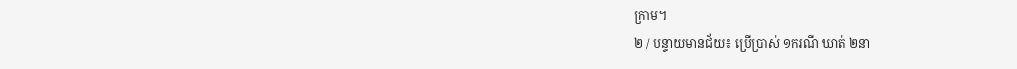ក្រាម។
២ / បន្ទាយមានជ័យ៖ ប្រើប្រាស់ ១ករណី ឃាត់ ២នា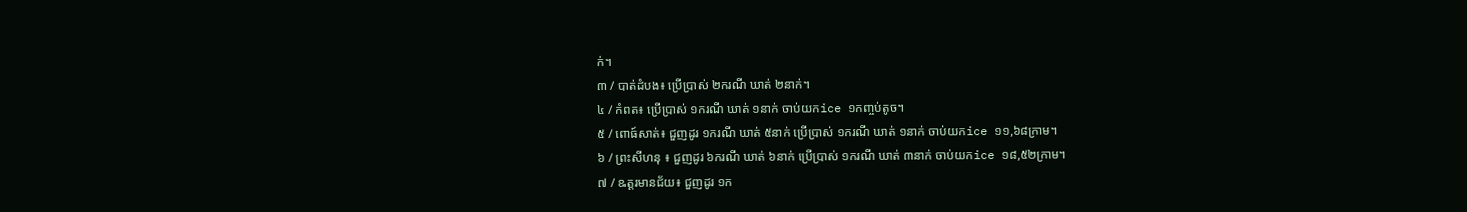ក់។
៣ / បាត់ដំបង៖ ប្រើប្រាស់ ២ករណី ឃាត់ ២នាក់។
៤ / កំពត៖ ប្រើប្រាស់ ១ករណី ឃាត់ ១នាក់ ចាប់យកice ១កញ្ចប់តូច។
៥ / ពោធ៍សាត់៖ ជួញដូរ ១ករណី ឃាត់ ៥នាក់ ប្រើប្រាស់ ១ករណី ឃាត់ ១នាក់ ចាប់យកice ១១,៦៨ក្រាម។
៦ / ព្រះសីហនុ ៖ ជួញដូរ ៦ករណី ឃាត់ ៦នាក់ ប្រើប្រាស់ ១ករណី ឃាត់ ៣នាក់ ចាប់យកice ១៨,៥២ក្រាម។
៧ / ឩត្តរមានជ័យ៖ ជួញដូរ ១ក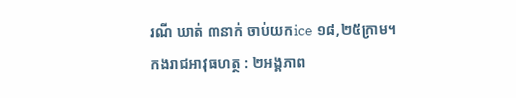រណី ឃាត់ ៣នាក់ ចាប់យកice ១៨,២៥ក្រាម។
កងរាជអាវុធហត្ថ : ២អង្គភាព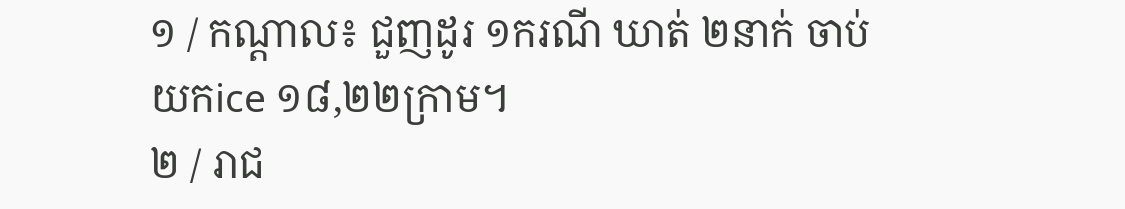១ / កណ្ដាល៖ ជួញដូរ ១ករណី ឃាត់ ២នាក់ ចាប់យកice ១៨,២២ក្រាម។
២ / រាជ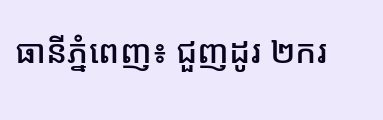ធានីភ្នំពេញ៖ ជួញដូរ ២ករ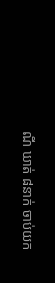ណី ឃាត់ ៨នាក់ ចាប់យក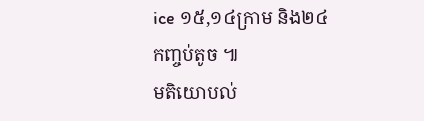ice ១៥,១៤ក្រាម និង២៤កញ្ចប់តូច ៕
មតិយោបល់